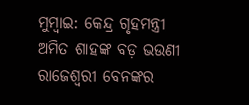ମୁମ୍ବାଇ: କେନ୍ଦ୍ର ଗୃହମନ୍ତ୍ରୀ ଅମିତ ଶାହଙ୍କ ବଡ଼ ଭଉଣୀ ରାଜେଶ୍ବରୀ ବେନଙ୍କର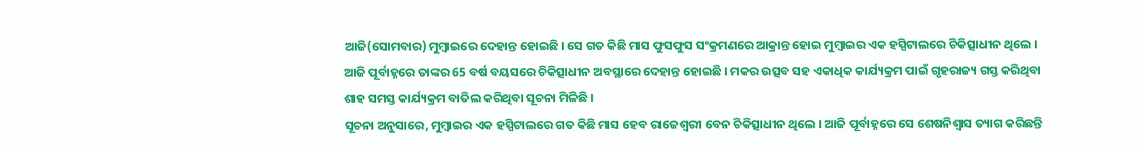ଆଜି(ସୋମବାର) ମୁମ୍ବାଇରେ ଦେହାନ୍ତ ହୋଇଛି । ସେ ଗତ କିଛି ମାସ ଫୁସଫୁସ ସଂକ୍ରମଣରେ ଆକ୍ରାନ୍ତ ହୋଇ ମୁମ୍ବାଇର ଏକ ହସ୍ପିଟାଲରେ ଚିକିତ୍ସାଧୀନ ଥିଲେ । ଆଜି ପୂର୍ବାହ୍ନରେ ତାଙ୍କର 65 ବର୍ଷ ବୟସରେ ଚିକିତ୍ସାଧୀନ ଅବସ୍ଥାରେ ଦେହାନ୍ତ ହୋଇଛି । ମକର ଉତ୍ସବ ସହ ଏକାଧିକ କାର୍ଯ୍ୟକ୍ରମ ପାଇଁ ଗୃହରାଜ୍ୟ ଗସ୍ତ କରିଥିବା ଶାହ ସମସ୍ତ କାର୍ଯ୍ୟକ୍ରମ ବାତିଲ କରିଥିବା ସୂଚନା ମିଳିଛି ।
ସୂଚନା ଅନୁସାରେ, ମୁମ୍ବାଇର ଏକ ହସ୍ପିଟାଲରେ ଗତ କିଛି ମାସ ହେବ ରାଜେଶ୍ବରୀ ବେନ ଚିକିତ୍ସାଧୀନ ଥିଲେ । ଆଜି ପୂର୍ବାହ୍ନରେ ସେ ଶେଷନିଶ୍ବାସ ତ୍ୟାଗ କରିଛନ୍ତି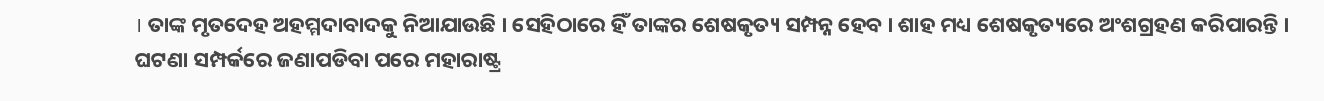। ତାଙ୍କ ମୃତଦେହ ଅହମ୍ମଦାବାଦକୁ ନିଆଯାଉଛି । ସେହିଠାରେ ହିଁ ତାଙ୍କର ଶେଷକୃତ୍ୟ ସମ୍ପନ୍ନ ହେବ । ଶାହ ମଧ୍ୟ ଶେଷକୃତ୍ୟରେ ଅଂଶଗ୍ରହଣ କରିପାରନ୍ତି । ଘଟଣା ସମ୍ପର୍କରେ ଜଣାପଡିବା ପରେ ମହାରାଷ୍ଟ୍ର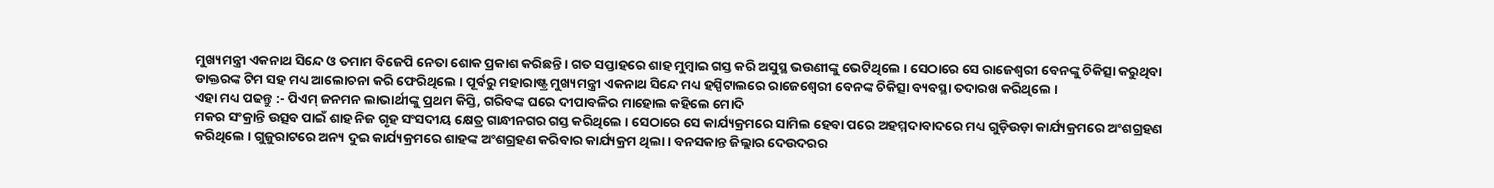ମୁଖ୍ୟମନ୍ତ୍ରୀ ଏକନାଥ ସିନ୍ଦେ ଓ ତମାମ ବିଜେପି ନେତା ଶୋକ ପ୍ରକାଶ କରିଛନ୍ତି । ଗତ ସପ୍ତାହରେ ଶାହ ମୁମ୍ବାଇ ଗସ୍ତ କରି ଅସୁସ୍ଥ ଭଉଣୀଙ୍କୁ ଭେଟିଥିଲେ । ସେଠାରେ ସେ ରାଜେଶ୍ବରୀ ବେନଙ୍କୁ ଚିକିତ୍ସା କରୁଥିବା ଡାକ୍ତରଙ୍କ ଟିମ ସହ ମଧ୍ୟ ଆଲୋଚନା କରି ଫେରିଥିଲେ । ପୂର୍ବରୁ ମହାରାଷ୍ଟ୍ର ମୁଖ୍ୟମନ୍ତ୍ରୀ ଏକନାଥ ସିନ୍ଦେ ମଧ୍ୟ ହସ୍ପିଟାଲରେ ରାଜେଶ୍ବେରୀ ବେନଙ୍କ ଚିକିତ୍ସା ବ୍ୟବସ୍ଥା ତଦାରଖ କରିଥିଲେ ।
ଏହା ମଧ୍ୟ ପଢନ୍ତୁ :- ପିଏମ୍ ଜନମନ ଲାଭାର୍ଥୀଙ୍କୁ ପ୍ରଥମ କିସ୍ତି, ଗରିବଙ୍କ ଘରେ ଦୀପାବଳିର ମାହୋଲ କହିଲେ ମୋଦି
ମକର ସଂକ୍ରାନ୍ତି ଉତ୍ସବ ପାଇଁ ଶାହ ନିଜ ଗୃହ ସଂସଦୀୟ କ୍ଷେତ୍ର ଗାନ୍ଧୀନଗର ଗସ୍ତ କରିଥିଲେ । ସେଠାରେ ସେ କାର୍ଯ୍ୟକ୍ରମରେ ସାମିଲ ହେବା ପରେ ଅହମ୍ମଦାବାଦରେ ମଧ୍ୟ ଗୁଡ଼ିଉଡ଼ା କାର୍ଯ୍ୟକ୍ରମରେ ଅଂଶଗ୍ରହଣ କରିଥିଲେ । ଗୁଜୁରାଟରେ ଅନ୍ୟ ଦୁଇ କାର୍ଯ୍ୟକ୍ରମରେ ଶାହଙ୍କ ଅଂଶଗ୍ରହଣ କରିବାର କାର୍ଯ୍ୟକ୍ରମ ଥିଲା । ବନସକାନ୍ତ ଜିଲ୍ଲାର ଦେଉଦରର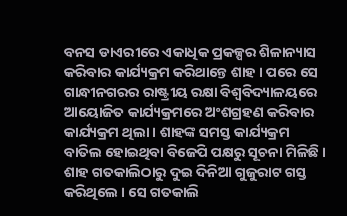ବନସ ଡାଏରୀରେ ଏକାଧିକ ପ୍ରକଳ୍ପର ଶିଳାନ୍ୟାସ କରିବାର କାର୍ଯ୍ୟକ୍ରମ କରିଥାନ୍ତେ ଶାହ । ପରେ ସେ ଗାନ୍ଧୀନଗରର ରାଷ୍ଟ୍ରୀୟ ରକ୍ଷା ବିଶ୍ବବିଦ୍ୟାଳୟରେ ଆୟୋଜିତ କାର୍ଯ୍ୟକ୍ରମରେ ଅଂଶଗ୍ରହଣ କରିବାର କାର୍ଯ୍ୟକ୍ରମ ଥିଲା । ଶାହଙ୍କ ସମସ୍ତ କାର୍ଯ୍ୟକ୍ରମ ବାତିଲ ହୋଇଥିବା ବିଜେପି ପକ୍ଷରୁ ସୂଚନା ମିଳିଛି । ଶାହ ଗତକାଲିଠାରୁ ଦୁଇ ଦିନିଆ ଗୁଜୁରାଟ ଗସ୍ତ କରିଥିଲେ । ସେ ଗତକାଲି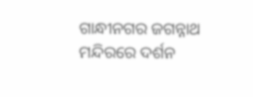ଗାନ୍ଧୀନଗର ଜଗନ୍ନାଥ ମନ୍ଦିରରେ ଦର୍ଶନ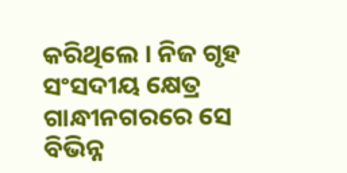କରିଥିଲେ । ନିଜ ଗୃହ ସଂସଦୀୟ କ୍ଷେତ୍ର ଗାନ୍ଧୀନଗରରେ ସେ ବିଭିନ୍ନ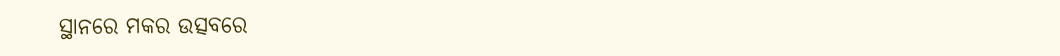ସ୍ଥାନରେ ମକର ଉତ୍ସବରେ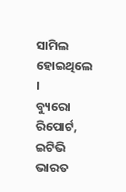ସାମିଲ ହୋଇଥିଲେ ।
ବ୍ୟୁରୋ ରିପୋର୍ଟ, ଇଟିଭି ଭାରତ